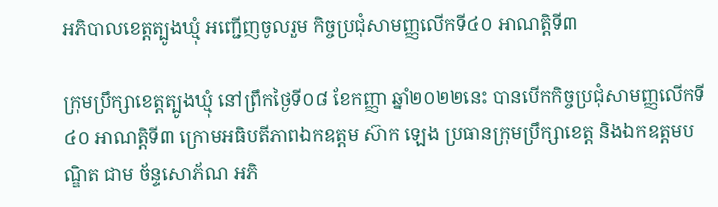អភិបាលខេត្តត្បូងឃ្មុំ អញ្ជើញចូលរួម កិច្ចប្រជុំសាមញ្ញលើកទី៤០ អាណត្តិទី៣

ក្រុមប្រឹក្សាខេត្តត្បូងឃ្មុំ នៅព្រឹកថ្ងៃទី០៨ ខែកញ្ញា ឆ្នាំ២០២២នេះ បានបើកកិច្ចប្រជុំសាមញ្ញលើកទី៤០ អាណត្តិទី៣ ក្រោមអធិបតីភាពឯកឧត្តម ស៊ាក ឡេង ប្រធានក្រុមប្រឹក្សាខេត្ត និងឯកឧត្តមបណ្ឌិត ជាម ច័ន្ទសោភ័ណ អភិ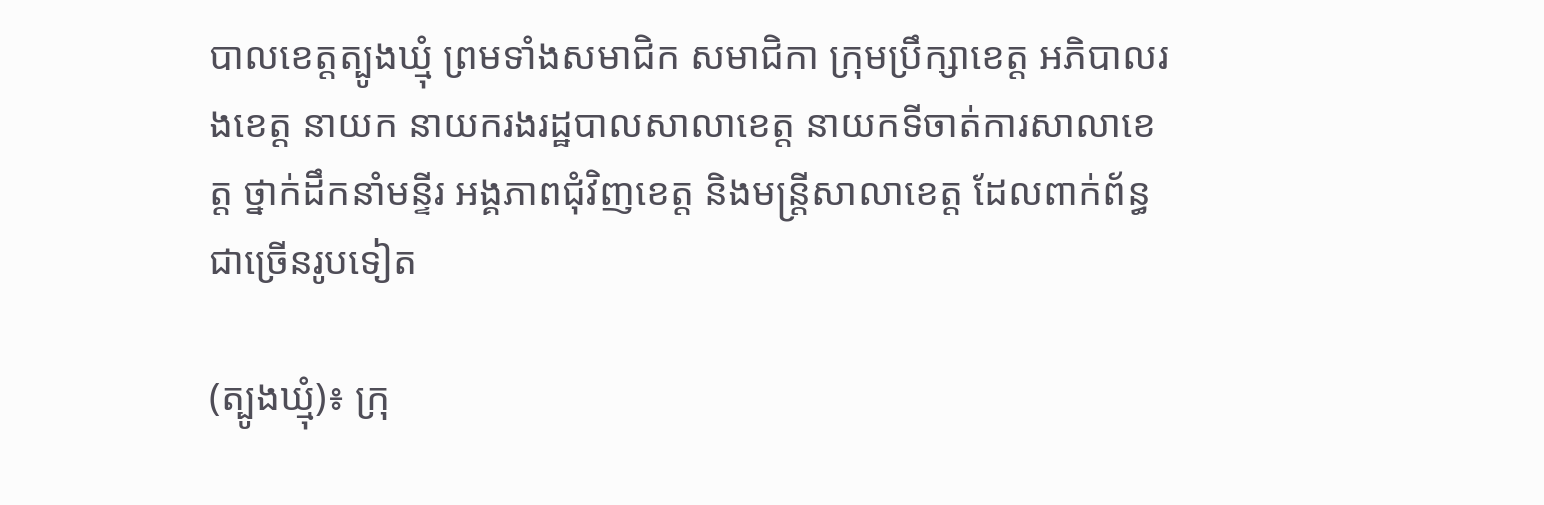បាលខេត្តត្បូងឃ្មុំ ព្រមទាំងសមាជិក សមាជិកា ក្រុមប្រឹក្សាខេត្ត អភិបាលរងខេត្ត នាយក នាយករងរដ្ឋបាលសាលាខេត្ត នាយកទីចាត់ការសាលាខេត្ត ថ្នាក់ដឹកនាំមន្ទីរ អង្គភាពជុំវិញខេត្ត និងមន្ត្រីសាលាខេត្ត ដែលពាក់ព័ន្ធជាច្រើនរូបទៀត

(ត្បូងឃ្មុំ)៖ ក្រុ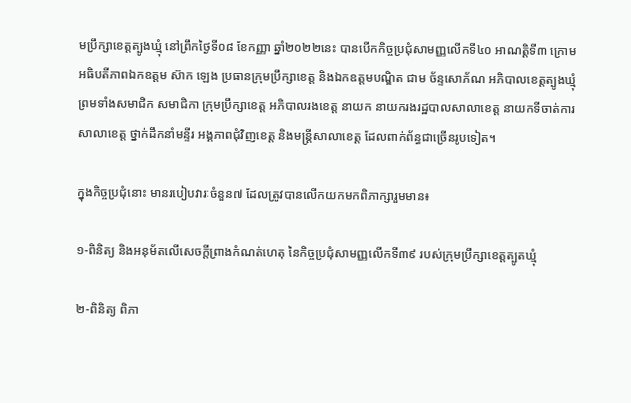មប្រឹក្សាខេត្តត្បូងឃ្មុំ នៅព្រឹកថ្ងៃទី០៨ ខែកញ្ញា ឆ្នាំ២០២២នេះ បានបើកកិច្ចប្រជុំសាមញ្ញលើកទី៤០ អាណត្តិទី៣ ក្រោមអធិបតីភាពឯកឧត្តម ស៊ាក ឡេង ប្រធានក្រុមប្រឹក្សាខេត្ត និងឯកឧត្តមបណ្ឌិត ជាម ច័ន្ទសោភ័ណ អភិបាលខេត្តត្បូងឃ្មុំ ព្រមទាំងសមាជិក សមាជិកា ក្រុមប្រឹក្សាខេត្ត អភិបាលរងខេត្ត នាយក នាយករងរដ្ឋបាលសាលាខេត្ត នាយកទីចាត់ការសាលាខេត្ត ថ្នាក់ដឹកនាំមន្ទីរ អង្គភាពជុំវិញខេត្ត និងមន្ត្រីសាលាខេត្ត ដែលពាក់ព័ន្ធជាច្រើនរូបទៀត។

ក្នុងកិច្ចប្រជុំនោះ មានរបៀបវារៈចំនួន៧ ដែលត្រូវបានលើកយកមកពិភាក្សារួមមាន៖

១-ពិនិត្យ និងអនុម័តលើសេចក្តីព្រាងកំណត់ហេតុ នៃកិច្ចប្រជុំសាមញ្ញលើកទី៣៩ របស់ក្រុមប្រឹក្សាខេត្តត្បូតឃ្មុំ

២-ពិនិត្យ ពិភា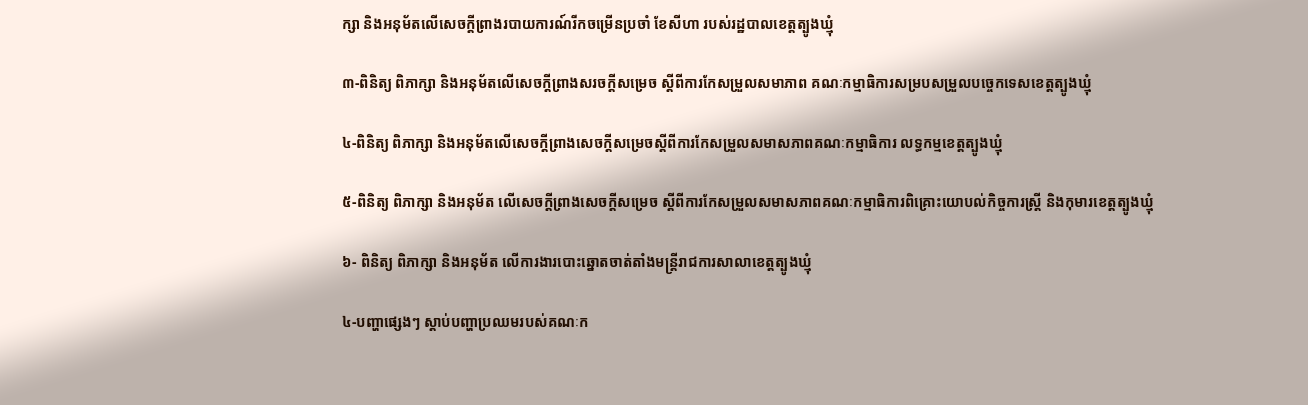ក្សា និងអនុម័តលើសេចក្តីព្រាងរបាយការណ៍រីកចម្រើនប្រចាំ ខែសីហា របស់រដ្ឋបាលខេត្តត្បូងឃ្មុំ

៣-ពិនិត្យ ពិភាក្សា និងអនុម័តលើសេចក្តីព្រាងសរចក្ដីសម្រេច ស្ដីពីការកែសម្រួលសមាភាព គណៈកម្មាធិការសម្របសម្រួលបច្ចេកទេសខេត្តត្បូងឃ្មុំ

៤-ពិនិត្យ ពិភាក្សា និងអនុម័តលើសេចក្ដីព្រាងសេចក្ដីសម្រេចស្ដីពីការកែសម្រួលសមាសភាពគណៈកម្មាធិការ លទ្ធកម្មខេត្តត្បូងឃ្មុំ

៥-ពិនិត្យ ពិភាក្សា និងអនុម័ត លើសេចក្ដីព្រាងសេចក្ដីសម្រេច ស្ដីពីការកែសម្រួលសមាសភាពគណៈកម្មាធិការពិគ្រោះយោបល់កិច្ចការស្ត្រី និងកុមារខេត្តត្បូងឃ្មុំ

៦- ពិនិត្យ ពិភាក្សា និងអនុម័ត លើការងារបោះឆ្នោតចាត់តាំងមន្ត្រីរាជការសាលាខេត្តត្បូងឃ្មុំ

៤-បញ្ហាផ្សេងៗ ស្ដាប់បញ្ហាប្រឈមរបស់គណៈក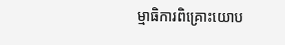ម្មាធិការពិគ្រោះយោប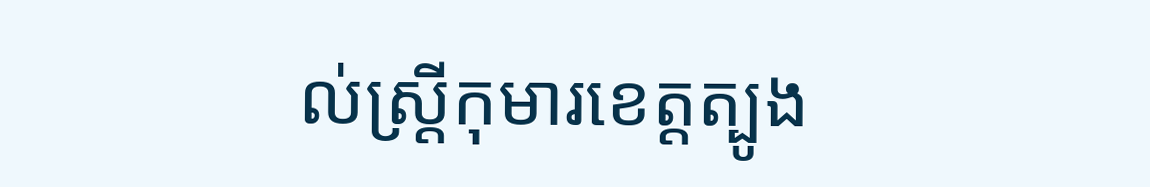ល់ស្ត្រីកុមារខេត្តត្បូង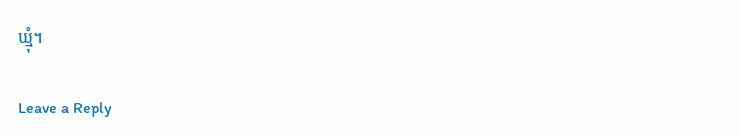ឃ្មុំ។

Leave a Reply